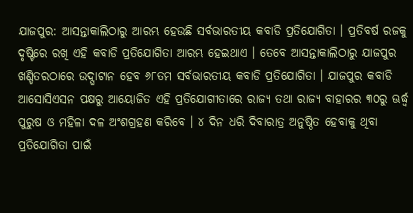ଯାଜପୁର: ଆସନ୍ତାକାଲିଠାରୁ ଆରମ୍ଭ ହେଉଛି ସର୍ବଭାରତୀୟ କବାଡି ପ୍ରତିଯୋଗିତା । ପ୍ରତିବର୍ଷ ରଜକୁ ଦୃଷ୍ଟିରେ ରଖି ଏହି କବାଡି ପ୍ରତିଯୋଗିତା ଆରମ୍ଭ ହେଇଥାଏ । ତେବେ ଆସନ୍ତାକାଲିଠାରୁ ଯାଜପୁର ଖଣ୍ଡିତରଠାରେ ଉଦ୍ଘାଟାନ ହେବ ୬୮ତମ ସର୍ବଭାରତୀୟ କବାଡି ପ୍ରତିଯୋଗିତା । ଯାଜପୁର କବାଡି ଆସୋସିଏସନ ପକ୍ଷରୁ ଆୟୋଜିତ ଏହି ପ୍ରତିଯୋଗୀତାରେ ରାଜ୍ୟ ତଥା ରାଜ୍ୟ ବାହାରର ୩୦ରୁ ଊର୍ଦ୍ଧ୍ବ ପୁରୁଷ ଓ ମହିଳା ଦଳ ଅଂଶଗ୍ରହଣ କରିବେ । ୪ ଦିନ ଧରି ଦିବାରାତ୍ର ଅନୁଷ୍ଠିତ ହେବାକୁ ଥିବା ପ୍ରତିଯୋଗିତା ପାଇଁ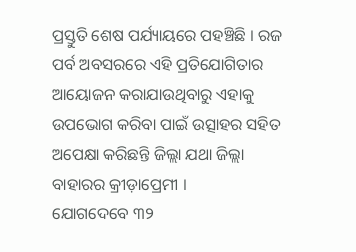ପ୍ରସ୍ତୁତି ଶେଷ ପର୍ଯ୍ୟାୟରେ ପହଞ୍ଚିଛି । ରଜ ପର୍ବ ଅବସରରେ ଏହି ପ୍ରତିଯୋଗିତାର ଆୟୋଜନ କରାଯାଉଥିବାରୁ ଏହାକୁ ଉପଭୋଗ କରିବା ପାଇଁ ଉତ୍ସାହର ସହିତ ଅପେକ୍ଷା କରିଛନ୍ତି ଜିଲ୍ଲା ଯଥା ଜିଲ୍ଲା ବାହାରର କ୍ରୀଡ଼ାପ୍ରେମୀ ।
ଯୋଗଦେବେ ୩୨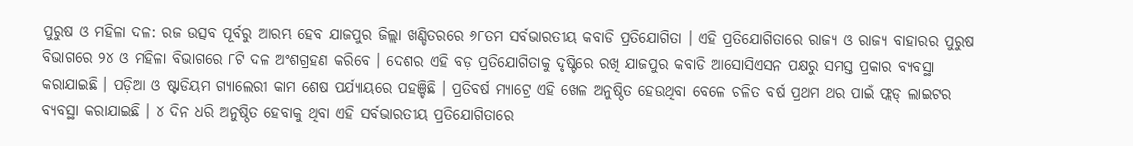ପୁରୁଷ ଓ ମହିଳା ଦଳ: ରଜ ଉତ୍ସବ ପୂର୍ବରୁ ଆରମ୍ଭ ହେବ ଯାଜପୁର ଜିଲ୍ଲା ଖଣ୍ଡିତରରେ ୬୮ତମ ସର୍ବଭାରତୀୟ କବାଡି ପ୍ରତିଯୋଗିତା । ଏହି ପ୍ରତିଯୋଗିତାରେ ରାଜ୍ୟ ଓ ରାଜ୍ୟ ବାହାରର ପୁରୁଷ ବିଭାଗରେ ୨୪ ଓ ମହିଳା ବିଭାଗରେ ୮ଟି ଦଳ ଅଂଶଗ୍ରହଣ କରିବେ । ଦେଶର ଏହି ବଡ଼ ପ୍ରତିଯୋଗିତାକୁ ଦୃଷ୍ଟିରେ ରଖି ଯାଜପୁର କବାଡି ଆସୋସିଏସନ ପକ୍ଷରୁ ସମସ୍ତ ପ୍ରକାର ବ୍ୟବସ୍ଥା କରାଯାଇଛି । ପଡ଼ିଆ ଓ ଷ୍ଟାଡିୟମ ଗ୍ୟାଲେରୀ କାମ ଶେଷ ପର୍ଯ୍ୟାୟରେ ପହଞ୍ଚିଛି । ପ୍ରତିବର୍ଷ ମ୍ୟାଟ୍ରେ ଏହି ଖେଳ ଅନୁଷ୍ଠିତ ହେଉଥିବା ବେଳେ ଚଳିତ ବର୍ଷ ପ୍ରଥମ ଥର ପାଇଁ ଫ୍ଲଡ୍ ଲାଇଟର ବ୍ୟବସ୍ଥା କରାଯାଇଛି । ୪ ଦିନ ଧରି ଅନୁଷ୍ଠିତ ହେବାକୁ ଥିବା ଏହି ସର୍ବଭାରତୀୟ ପ୍ରତିଯୋଗିତାରେ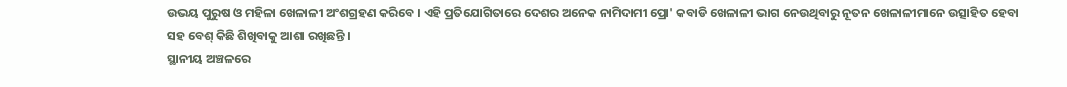ଉଭୟ ପୁରୁଷ ଓ ମହିଳା ଖେଳାଳୀ ଅଂଶଗ୍ରହଣ କରିବେ । ଏହି ପ୍ରତିଯୋଗିତାରେ ଦେଶର ଅନେକ ନାମିଦାମୀ ପ୍ରୋ' କବାଡି ଖେଳାଳୀ ଭାଗ ନେଉଥିବାରୁ ନୂତନ ଖେଳାଳୀମାନେ ଉତ୍ସାହିତ ହେବା ସହ ବେଶ୍ କିଛି ଶିଖିବାକୁ ଆଶା ରଖିଛନ୍ତି ।
ସ୍ଥାନୀୟ ଅଞ୍ଚଳରେ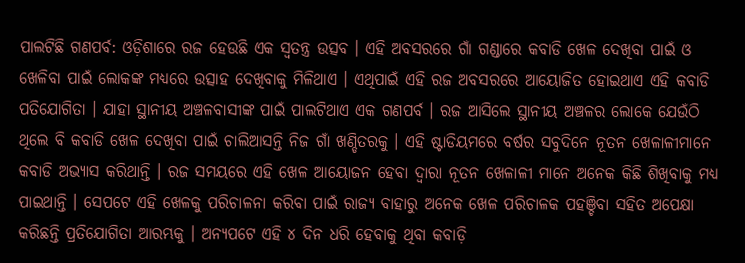ପାଲଟିଛି ଗଣପର୍ବ: ଓଡ଼ିଶାରେ ରଜ ହେଉଛି ଏକ ସ୍ବତନ୍ତ୍ର ଉତ୍ସବ । ଏହି ଅବସରରେ ଗାଁ ଗଣ୍ଡାରେ କବାଡି ଖେଳ ଦେଖିବା ପାଇଁ ଓ ଖେଳିବା ପାଇଁ ଲୋକଙ୍କ ମଧ୍ୟରେ ଉତ୍ସାହ ଦେଖିବାକୁ ମିଳିଥାଏ । ଏଥିପାଇଁ ଏହି ରଜ ଅବସରରେ ଆୟୋଜିତ ହୋଇଥାଏ ଏହି କବାଡି ପତିଯୋଗିତା । ଯାହା ସ୍ଥାନୀୟ ଅଞ୍ଚଳବାସୀଙ୍କ ପାଇଁ ପାଲଟିଥାଏ ଏକ ଗଣପର୍ବ । ରଜ ଆସିଲେ ସ୍ଥାନୀୟ ଅଞ୍ଚଳର ଲୋକେ ଯେଉଁଠି ଥିଲେ ବି କବାଡି ଖେଳ ଦେଖିବା ପାଇଁ ଚାଲିଆସନ୍ତି ନିଜ ଗାଁ ଖଣ୍ଡିତରକୁ । ଏହି ଷ୍ଟାଡିୟମରେ ବର୍ଷର ସବୁଦିନେ ନୂତନ ଖେଳାଳୀମାନେ କବାଡି ଅଭ୍ୟାସ କରିଥାନ୍ତି । ରଜ ସମୟରେ ଏହି ଖେଳ ଆୟୋଜନ ହେବା ଦ୍ବାରା ନୂତନ ଖେଳାଳୀ ମାନେ ଅନେକ କିଛି ଶିଖିବାକୁ ମଧ୍ୟ ପାଇଥାନ୍ତି । ସେପଟେ ଏହି ଖେଳକୁ ପରିଚାଳନା କରିବା ପାଇଁ ରାଜ୍ୟ ବାହାରୁ ଅନେକ ଖେଳ ପରିଚାଳକ ପହଞ୍ଚିବା ସହିତ ଅପେକ୍ଷା କରିଛନ୍ତି ପ୍ରତିଯୋଗିତା ଆରମ୍ଭକୁ । ଅନ୍ୟପଟେ ଏହି ୪ ଦିନ ଧରି ହେବାକୁ ଥିବା କବାଡ଼ି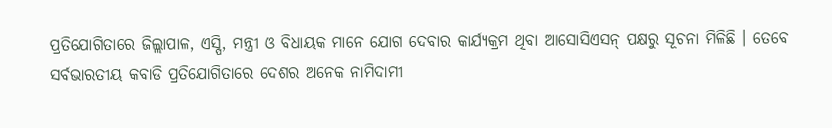ପ୍ରତିଯୋଗିତାରେ ଜିଲ୍ଲାପାଳ, ଏସ୍ପି, ମନ୍ତ୍ରୀ ଓ ବିଧାୟକ ମାନେ ଯୋଗ ଦେବାର କାର୍ଯ୍ୟକ୍ରମ ଥିବା ଆସୋସିଏସନ୍ ପକ୍ଷରୁ ସୂଚନା ମିଳିଛି । ତେବେ ସର୍ବଭାରତୀୟ କବାଡି ପ୍ରତିଯୋଗିତାରେ ଦେଶର ଅନେକ ନାମିଦାମୀ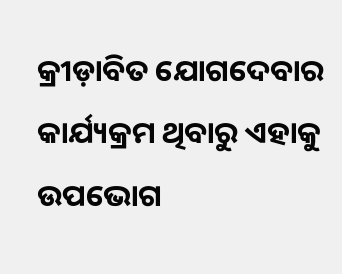କ୍ରୀଡ଼ାବିତ ଯୋଗଦେବାର କାର୍ଯ୍ୟକ୍ରମ ଥିବାରୁ ଏହାକୁ ଉପଭୋଗ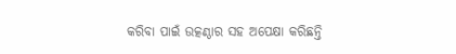କରିବା ପାଇଁ ଉତ୍କଣ୍ଠାର ସହ ଅପେକ୍ଷା କରିଛନ୍ତି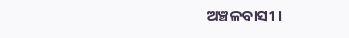ଅଞ୍ଚଳବାସୀ ।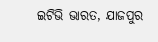ଇଟିଭି ଭାରତ, ଯାଜପୁର